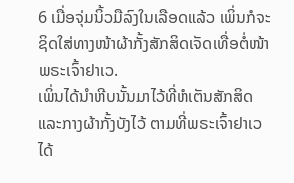6 ເມື່ອຈຸ່ມນິ້ວມືລົງໃນເລືອດແລ້ວ ເພິ່ນກໍຈະຊິດໃສ່ທາງໜ້າຜ້າກັ້ງສັກສິດເຈັດເທື່ອຕໍ່ໜ້າພຣະເຈົ້າຢາເວ.
ເພິ່ນໄດ້ນຳຫີບນັ້ນມາໄວ້ທີ່ຫໍເຕັນສັກສິດ ແລະກາງຜ້າກັ້ງບັງໄວ້ ຕາມທີ່ພຣະເຈົ້າຢາເວໄດ້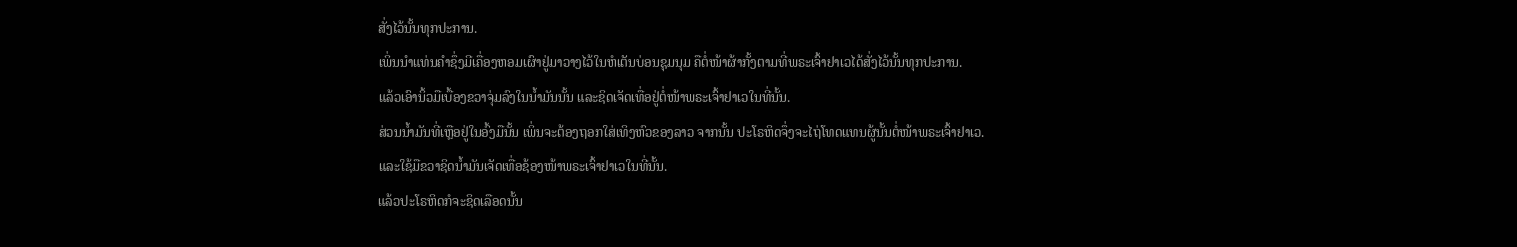ສັ່ງໄວ້ນັ້ນທຸກປະການ.
ເພິ່ນນຳແທ່ນຄຳຊຶ່ງມີເຄື່ອງຫອມເຜົາຢູ່ມາວາງໄວ້ໃນຫໍເຕັນບ່ອນຊຸມນຸມ ຄືຕໍ່ໜ້າຜ້າກັ້ງຕາມທີ່ພຣະເຈົ້າຢາເວໄດ້ສັ່ງໄວ້ນັ້ນທຸກປະການ.
ແລ້ວເອົານິ້ວມືເບື້ອງຂວາຈຸ່ມລົງໃນນໍ້າມັນນັ້ນ ແລະຊິດເຈັດເທື່ອຢູ່ຕໍ່ໜ້າພຣະເຈົ້າຢາເວໃນທີ່ນັ້ນ.
ສ່ວນນໍ້າມັນທີ່ເຫຼືອຢູ່ໃນອົ້ງມືນັ້ນ ເພິ່ນຈະຕ້ອງຖອກໃສ່ເທິງຫົວຂອງລາວ ຈາກນັ້ນ ປະໂຣຫິດຈຶ່ງຈະໄຖ່ໂທດແທນຜູ້ນັ້ນຕໍ່ໜ້າພຣະເຈົ້າຢາເວ.
ແລະໃຊ້ມືຂວາຊິດນໍ້າມັນເຈັດເທື່ອຊ້ອງໜ້າພຣະເຈົ້າຢາເວໃນທີ່ນັ້ນ.
ແລ້ວປະໂຣຫິດກໍຈະຊິດເລືອດນັ້ນ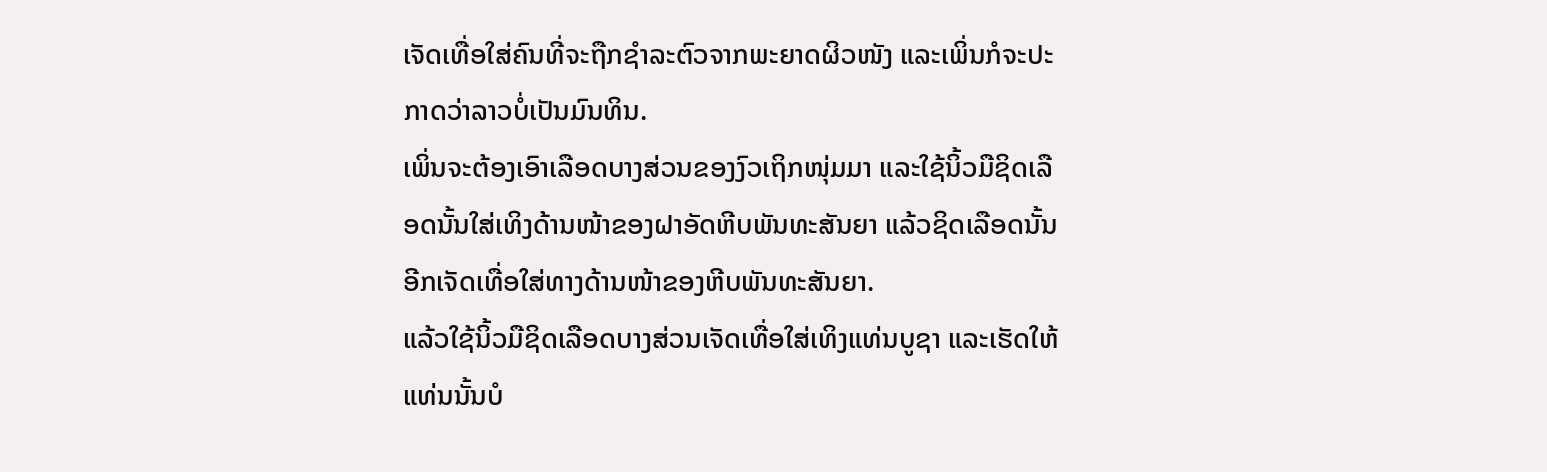ເຈັດເທື່ອໃສ່ຄົນທີ່ຈະຖືກຊຳລະຕົວຈາກພະຍາດຜິວໜັງ ແລະເພິ່ນກໍຈະປະກາດວ່າລາວບໍ່ເປັນມົນທິນ.
ເພິ່ນຈະຕ້ອງເອົາເລືອດບາງສ່ວນຂອງງົວເຖິກໜຸ່ມມາ ແລະໃຊ້ນິ້ວມືຊິດເລືອດນັ້ນໃສ່ເທິງດ້ານໜ້າຂອງຝາອັດຫີບພັນທະສັນຍາ ແລ້ວຊິດເລືອດນັ້ນອີກເຈັດເທື່ອໃສ່ທາງດ້ານໜ້າຂອງຫີບພັນທະສັນຍາ.
ແລ້ວໃຊ້ນິ້ວມືຊິດເລືອດບາງສ່ວນເຈັດເທື່ອໃສ່ເທິງແທ່ນບູຊາ ແລະເຮັດໃຫ້ແທ່ນນັ້ນບໍ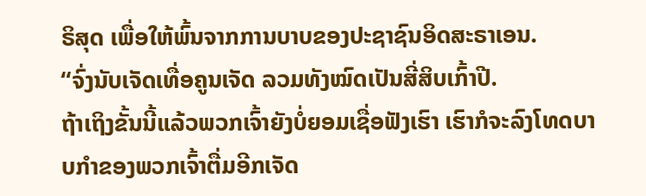ຣິສຸດ ເພື່ອໃຫ້ພົ້ນຈາກການບາບຂອງປະຊາຊົນອິດສະຣາເອນ.
“ຈົ່ງນັບເຈັດເທື່ອຄູນເຈັດ ລວມທັງໝົດເປັນສີ່ສິບເກົ້າປີ.
ຖ້າເຖິງຂັ້ນນີ້ແລ້ວພວກເຈົ້າຍັງບໍ່ຍອມເຊື່ອຟັງເຮົາ ເຮົາກໍຈະລົງໂທດບາບກຳຂອງພວກເຈົ້າຕື່ມອີກເຈັດ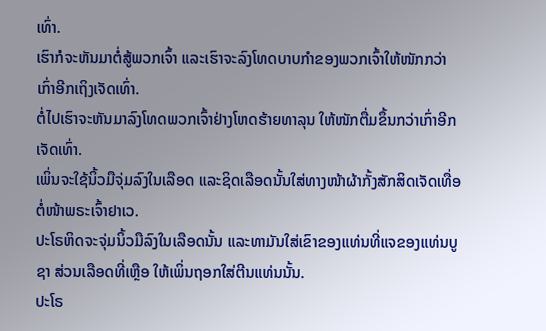ເທົ່າ.
ເຮົາກໍຈະຫັນມາຕໍ່ສູ້ພວກເຈົ້າ ແລະເຮົາຈະລົງໂທດບາບກຳຂອງພວກເຈົ້າໃຫ້ໜັກກວ່າເກົ່າອີກເຖິງເຈັດເທົ່າ.
ຕໍ່ໄປເຮົາຈະຫັນມາລົງໂທດພວກເຈົ້າຢ່າງໂຫດຮ້າຍທາລຸນ ໃຫ້ໜັກຕື່ມຂຶ້ນກວ່າເກົ່າອີກເຈັດເທົ່າ.
ເພິ່ນຈະໃຊ້ນິ້ວມືຈຸ່ມລົງໃນເລືອດ ແລະຊິດເລືອດນັ້ນໃສ່ທາງໜ້າຜ້າກັ້ງສັກສິດເຈັດເທື່ອຕໍ່ໜ້າພຣະເຈົ້າຢາເວ.
ປະໂຣຫິດຈະຈຸ່ມນິ້ວມືລົງໃນເລືອດນັ້ນ ແລະທາມັນໃສ່ເຂົາຂອງແທ່ນທີ່ແຈຂອງແທ່ນບູຊາ ສ່ວນເລືອດທີ່ເຫຼືອ ໃຫ້ເພິ່ນຖອກໃສ່ຕີນແທ່ນນັ້ນ.
ປະໂຣ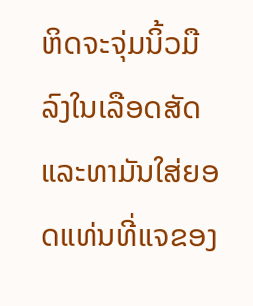ຫິດຈະຈຸ່ມນິ້ວມືລົງໃນເລືອດສັດ ແລະທາມັນໃສ່ຍອດແທ່ນທີ່ແຈຂອງ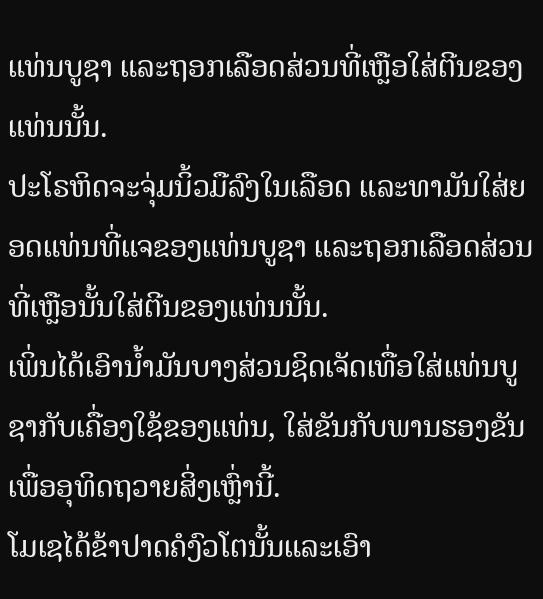ແທ່ນບູຊາ ແລະຖອກເລືອດສ່ວນທີ່ເຫຼືອໃສ່ຕີນຂອງແທ່ນນັ້ນ.
ປະໂຣຫິດຈະຈຸ່ມນິ້ວມືລົງໃນເລືອດ ແລະທາມັນໃສ່ຍອດແທ່ນທີ່ແຈຂອງແທ່ນບູຊາ ແລະຖອກເລືອດສ່ວນທີ່ເຫຼືອນັ້ນໃສ່ຕີນຂອງແທ່ນນັ້ນ.
ເພິ່ນໄດ້ເອົານໍ້າມັນບາງສ່ວນຊິດເຈັດເທື່ອໃສ່ແທ່ນບູຊາກັບເຄື່ອງໃຊ້ຂອງແທ່ນ, ໃສ່ຂັນກັບພານຮອງຂັນ ເພື່ອອຸທິດຖວາຍສິ່ງເຫຼົ່ານີ້.
ໂມເຊໄດ້ຂ້າປາດຄໍງົວໂຕນັ້ນແລະເອົາ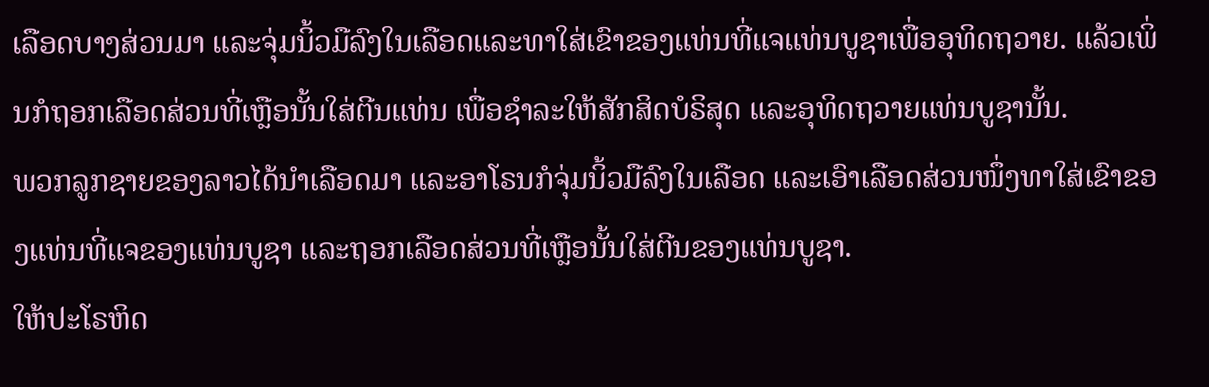ເລືອດບາງສ່ວນມາ ແລະຈຸ່ມນິ້ວມືລົງໃນເລືອດແລະທາໃສ່ເຂົາຂອງແທ່ນທີ່ແຈແທ່ນບູຊາເພື່ອອຸທິດຖວາຍ. ແລ້ວເພິ່ນກໍຖອກເລືອດສ່ວນທີ່ເຫຼືອນັ້ນໃສ່ຕີນແທ່ນ ເພື່ອຊຳລະໃຫ້ສັກສິດບໍຣິສຸດ ແລະອຸທິດຖວາຍແທ່ນບູຊານັ້ນ.
ພວກລູກຊາຍຂອງລາວໄດ້ນຳເລືອດມາ ແລະອາໂຣນກໍຈຸ່ມນິ້ວມືລົງໃນເລືອດ ແລະເອົາເລືອດສ່ວນໜຶ່ງທາໃສ່ເຂົາຂອງແທ່ນທີ່ແຈຂອງແທ່ນບູຊາ ແລະຖອກເລືອດສ່ວນທີ່ເຫຼືອນັ້ນໃສ່ຕີນຂອງແທ່ນບູຊາ.
ໃຫ້ປະໂຣຫິດ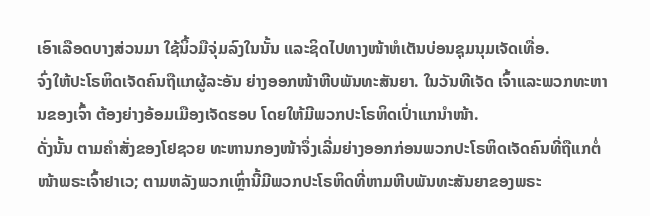ເອົາເລືອດບາງສ່ວນມາ ໃຊ້ນິ້ວມືຈຸ່ມລົງໃນນັ້ນ ແລະຊິດໄປທາງໜ້າຫໍເຕັນບ່ອນຊຸມນຸມເຈັດເທື່ອ.
ຈົ່ງໃຫ້ປະໂຣຫິດເຈັດຄົນຖືແກຜູ້ລະອັນ ຍ່າງອອກໜ້າຫີບພັນທະສັນຍາ. ໃນວັນທີເຈັດ ເຈົ້າແລະພວກທະຫານຂອງເຈົ້າ ຕ້ອງຍ່າງອ້ອມເມືອງເຈັດຮອບ ໂດຍໃຫ້ມີພວກປະໂຣຫິດເປົ່າແກນຳໜ້າ.
ດັ່ງນັ້ນ ຕາມຄຳສັ່ງຂອງໂຢຊວຍ ທະຫານກອງໜ້າຈຶ່ງເລີ່ມຍ່າງອອກກ່ອນພວກປະໂຣຫິດເຈັດຄົນທີ່ຖືແກຕໍ່ໜ້າພຣະເຈົ້າຢາເວ; ຕາມຫລັງພວກເຫຼົ່ານີ້ມີພວກປະໂຣຫິດທີ່ຫາມຫີບພັນທະສັນຍາຂອງພຣະ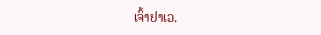ເຈົ້າຢາເວ.